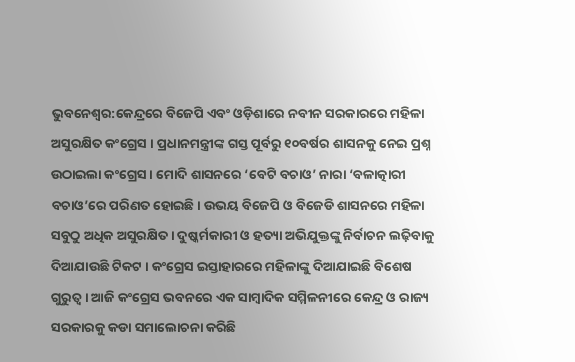ଭୁବନେଶ୍ବର:କେନ୍ଦ୍ରରେ ବିଜେପି ଏବଂ ଓଡ଼ିଶାରେ ନବୀନ ସରକାରରେ ମହିଳା ଅସୁରକ୍ଷିତ କଂଗ୍ରେସ । ପ୍ରଧାନମନ୍ତ୍ରୀଙ୍କ ଗସ୍ତ ପୂର୍ବରୁ ୧୦ବର୍ଷର ଶାସନକୁ ନେଇ ପ୍ରଶ୍ନ ଉଠାଇଲା କଂଗ୍ରେସ । ମୋଦି ଶାସନରେ ‘ବେଟି ବଚାଓ’ ନାରା ‘ବଳାତ୍କାରୀ ବଚାଓ’ରେ ପରିଣତ ହୋଇଛି । ଉଭୟ ବିଜେପି ଓ ବିଜେଡି ଶାସନରେ ମହିଳା ସବୁଠୁ ଅଧିକ ଅସୁରକ୍ଷିତ । ଦୁଷ୍କର୍ମକାରୀ ଓ ହତ୍ୟା ଅଭିଯୁକ୍ତଙ୍କୁ ନିର୍ବାଚନ ଲଢ଼ିବାକୁ ଦିଆଯାଉଛି ଟିକଟ । କଂଗ୍ରେସ ଇସ୍ତାହାରରେ ମହିଳାଙ୍କୁ ଦିଆଯାଇଛି ବିଶେଷ ଗୁରୁତ୍ଵ । ଆଜି କଂଗ୍ରେସ ଭବନରେ ଏକ ସାମ୍ବାଦିକ ସମ୍ମିଳନୀରେ କେନ୍ଦ୍ର ଓ ରାଜ୍ୟ ସରକାରକୁ କଡା ସମାଲୋଚନା କରିଛି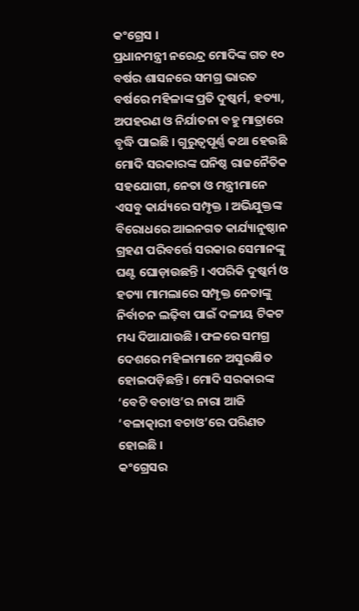କଂଗ୍ରେସ ।
ପ୍ରଧାନମନ୍ତ୍ରୀ ନରେନ୍ଦ୍ର ମୋଦିଙ୍କ ଗତ ୧୦ ବର୍ଷର ଶାସନରେ ସମଗ୍ର ଭାରତ ବର୍ଷରେ ମହିଳାଙ୍କ ପ୍ରତି ଦୁଷ୍କର୍ମ, ହତ୍ୟା, ଅପହରଣ ଓ ନିର୍ଯାତନା ବହୁ ମାତ୍ରାରେ ବୃଦ୍ଧି ପାଇଛି । ଗୁରୁତ୍ଵପୂର୍ଣ୍ଣ କଥା ହେଉଛି ମୋଦି ସରକାରଙ୍କ ଘନିଷ୍ଠ ରାଜନୈତିକ ସହଯୋଗୀ, ନେତା ଓ ମନ୍ତ୍ରୀମାନେ ଏସବୁ କାର୍ଯ୍ୟରେ ସମ୍ପୃକ୍ତ । ଅଭିଯୁକ୍ତଙ୍କ ବିରୋଧରେ ଆଇନଗତ କାର୍ଯ୍ୟାନୁଷ୍ଠାନ ଗ୍ରହଣ ପରିବର୍ତ୍ତେ ସରକାର ସେମାନଙ୍କୁ ଘଣ୍ଟ ଘୋଡ଼ାଉଛନ୍ତି । ଏପରିକି ଦୁଷ୍କର୍ମ ଓ ହତ୍ୟା ମାମଲାରେ ସମ୍ପୃକ୍ତ ନେତାଙ୍କୁ ନିର୍ବାଚନ ଲଢ଼ିବା ପାଇଁ ଦଳୀୟ ଟିକଟ ମଧ୍ୟ ଦିଆଯାଉଛି । ଫଳରେ ସମଗ୍ର ଦେଶରେ ମହିଳାମାନେ ଅସୁରକ୍ଷିତ ହୋଇପଡ଼ିଛନ୍ତି । ମୋଦି ସରକାରଙ୍କ ‘ବେଟି ବଚାଓ’ର ନାରା ଆଜି ‘ବଳାତ୍କାରୀ ବଚାଓ’ରେ ପରିଣତ ହୋଇଛି ।
କଂଗ୍ରେସର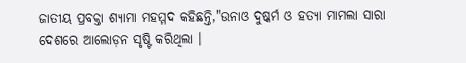ଜାତୀୟ ପ୍ରବକ୍ତା ଶ୍ୟାମା ମହମ୍ମଦ କହିଛନ୍ତି,"ଉନାଓ ଦୁଷ୍କର୍ମ ଓ ହତ୍ୟା ମାମଲା ସାରା ଦେଶରେ ଆଲୋଡ଼ନ ସୃଷ୍ଟି କରିଥିଲା ।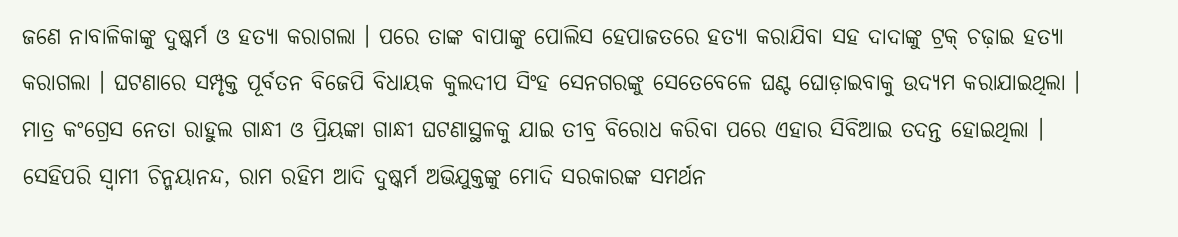ଜଣେ ନାବାଳିକାଙ୍କୁ ଦୁଷ୍କର୍ମ ଓ ହତ୍ୟା କରାଗଲା । ପରେ ତାଙ୍କ ବାପାଙ୍କୁ ପୋଲିସ ହେପାଜତରେ ହତ୍ୟା କରାଯିବା ସହ ଦାଦାଙ୍କୁ ଟ୍ରକ୍ ଚଢ଼ାଇ ହତ୍ୟା କରାଗଲା । ଘଟଣାରେ ସମ୍ପୃକ୍ତ ପୂର୍ବତନ ବିଜେପି ବିଧାୟକ କୁଲଦୀପ ସିଂହ ସେନଗରଙ୍କୁ ସେତେବେଳେ ଘଣ୍ଟ ଘୋଡ଼ାଇବାକୁ ଉଦ୍ୟମ କରାଯାଇଥିଲା । ମାତ୍ର କଂଗ୍ରେସ ନେତା ରାହୁଲ ଗାନ୍ଧୀ ଓ ପ୍ରିୟଙ୍କା ଗାନ୍ଧୀ ଘଟଣାସ୍ଥଳକୁ ଯାଇ ତୀବ୍ର ବିରୋଧ କରିବା ପରେ ଏହାର ସିବିଆଇ ତଦନ୍ତ ହୋଇଥିଲା । ସେହିପରି ସ୍ୱାମୀ ଚିନ୍ମୟାନନ୍ଦ, ରାମ ରହିମ ଆଦି ଦୁଷ୍କର୍ମ ଅଭିଯୁକ୍ତଙ୍କୁ ମୋଦି ସରକାରଙ୍କ ସମର୍ଥନ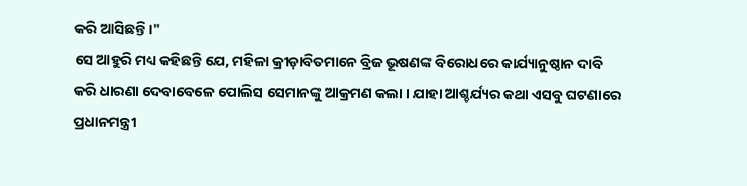କରି ଆସିଛନ୍ତି ।"
ସେ ଆହୁରି ମଧ୍ୟ କହିଛନ୍ତି ଯେ, ମହିଳା କ୍ରୀଡ଼ାବିତମାନେ ବ୍ରିଜ ଭୂଷଣଙ୍କ ବିରୋଧରେ କାର୍ଯ୍ୟାନୁଷ୍ଠାନ ଦାବି କରି ଧାରଣା ଦେବାବେଳେ ପୋଲିସ ସେମାନଙ୍କୁ ଆକ୍ରମଣ କଲା । ଯାହା ଆଶ୍ଚର୍ଯ୍ୟର କଥା ଏସବୁ ଘଟଣାରେ ପ୍ରଧାନମନ୍ତ୍ରୀ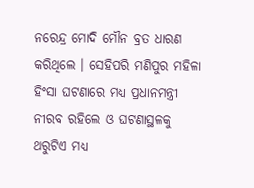ନରେନ୍ଦ୍ର ମୋଦି ମୌନ ବ୍ରତ ଧାରଣ କରିଥିଲେ । ସେହିପରି ମଣିପୁର ମହିଳା ହିଂସା ଘଟଣାରେ ମଧ୍ୟ ପ୍ରଧାନମନ୍ତ୍ରୀ ନୀରବ ରହିଲେ ଓ ଘଟଣାସ୍ଥଳକୁ ଥରୁଟିଏ ମଧ୍ୟ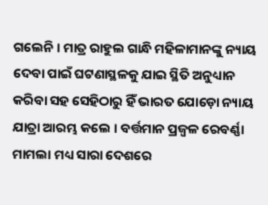ଗଲେନି । ମାତ୍ର ରାହୁଲ ଗାନ୍ଧି ମହିଳାମାନଙ୍କୁ ନ୍ୟାୟ ଦେବା ପାଇଁ ଘଟଣାସ୍ଥଳକୁ ଯାଇ ସ୍ଥିତି ଅନୁଧ୍ୟାନ କରିବା ସହ ସେହିଠାରୁ ହିଁ ଭାରତ ଯୋଡ଼ୋ ନ୍ୟାୟ ଯାତ୍ରା ଆରମ୍ଭ କଲେ । ବର୍ତ୍ତମାନ ପ୍ରଜ୍ଵଳ ରେବର୍ଣ୍ଣା ମାମଲା ମଧ୍ୟ ସାରା ଦେଶରେ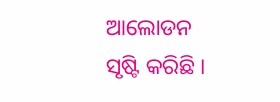ଆଲୋଡନ ସୃଷ୍ଟି କରିଛି ।